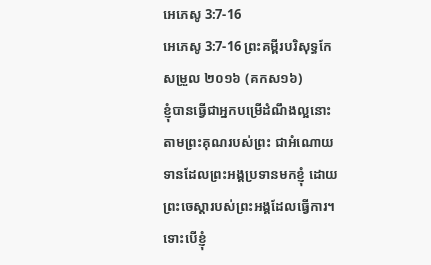អេភេសូ 3:7-16
អេភេសូ 3:7-16 ព្រះគម្ពីរបរិសុទ្ធកែសម្រួល ២០១៦ (គកស១៦)
ខ្ញុំបានធ្វើជាអ្នកបម្រើដំណឹងល្អនោះ តាមព្រះគុណរបស់ព្រះ ជាអំណោយទានដែលព្រះអង្គប្រទានមកខ្ញុំ ដោយព្រះចេស្តារបស់ព្រះអង្គដែលធ្វើការ។ ទោះបើខ្ញុំ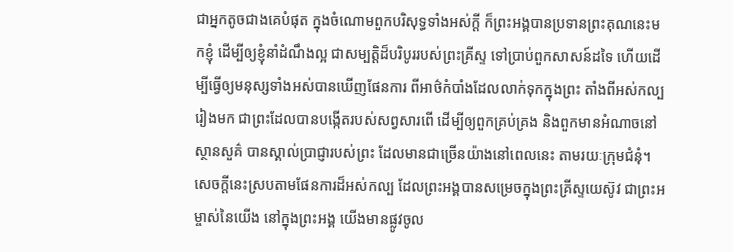ជាអ្នកតូចជាងគេបំផុត ក្នុងចំណោមពួកបរិសុទ្ធទាំងអស់ក្តី ក៏ព្រះអង្គបានប្រទានព្រះគុណនេះមកខ្ញុំ ដើម្បីឲ្យខ្ញុំនាំដំណឹងល្អ ជាសម្បត្តិដ៏បរិបូររបស់ព្រះគ្រីស្ទ ទៅប្រាប់ពួកសាសន៍ដទៃ ហើយដើម្បីធ្វើឲ្យមនុស្សទាំងអស់បានឃើញផែនការ ពីអាថ៌កំបាំងដែលលាក់ទុកក្នុងព្រះ តាំងពីអស់កល្បរៀងមក ជាព្រះដែលបានបង្កើតរបស់សព្វសារពើ ដើម្បីឲ្យពួកគ្រប់គ្រង និងពួកមានអំណាចនៅស្ថានសួគ៌ បានស្គាល់ប្រាជ្ញារបស់ព្រះ ដែលមានជាច្រើនយ៉ាងនៅពេលនេះ តាមរយៈក្រុមជំនុំ។ សេចក្តីនេះស្របតាមផែនការដ៏អស់កល្ប ដែលព្រះអង្គបានសម្រេចក្នុងព្រះគ្រីស្ទយេស៊ូវ ជាព្រះអម្ចាស់នៃយើង នៅក្នុងព្រះអង្គ យើងមានផ្លូវចូល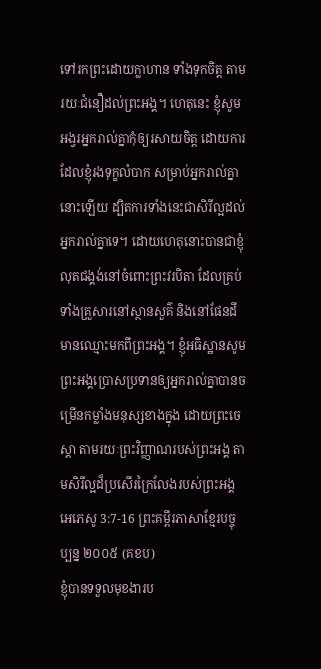ទៅរកព្រះដោយក្លាហាន ទាំងទុកចិត្ត តាមរយៈជំនឿដល់ព្រះអង្គ។ ហេតុនេះ ខ្ញុំសូមអង្វរអ្នករាល់គ្នាកុំឲ្យរសាយចិត្ត ដោយការដែលខ្ញុំរងទុក្ខលំបាក សម្រាប់អ្នករាល់គ្នានោះឡើយ ដ្បិតការទាំងនេះជាសិរីល្អដល់អ្នករាល់គ្នាទេ។ ដោយហេតុនោះបានជាខ្ញុំលុតជង្គង់នៅចំពោះព្រះវរបិតា ដែលគ្រប់ទាំងគ្រួសារនៅស្ថានសួគ៌ និងនៅផែនដី មានឈ្មោះមកពីព្រះអង្គ។ ខ្ញុំអធិស្ឋានសូមព្រះអង្គប្រោសប្រទានឲ្យអ្នករាល់គ្នាបានចម្រើនកម្លាំងមនុស្សខាងក្នុង ដោយព្រះចេស្ដា តាមរយៈព្រះវិញ្ញាណរបស់ព្រះអង្គ តាមសិរីល្អដ៏ប្រសើរក្រៃលែងរបស់ព្រះអង្គ
អេភេសូ 3:7-16 ព្រះគម្ពីរភាសាខ្មែរបច្ចុប្បន្ន ២០០៥ (គខប)
ខ្ញុំបានទទួលមុខងារប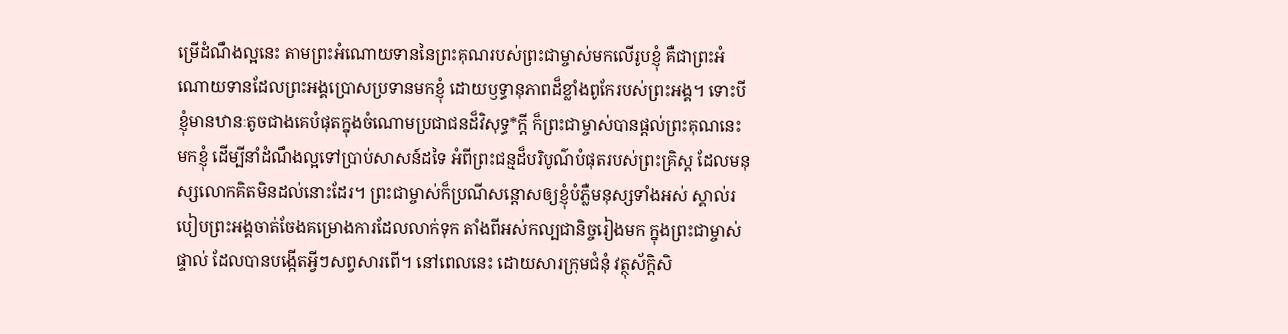ម្រើដំណឹងល្អនេះ តាមព្រះអំណោយទាននៃព្រះគុណរបស់ព្រះជាម្ចាស់មកលើរូបខ្ញុំ គឺជាព្រះអំណោយទានដែលព្រះអង្គប្រោសប្រទានមកខ្ញុំ ដោយឫទ្ធានុភាពដ៏ខ្លាំងពូកែរបស់ព្រះអង្គ។ ទោះបីខ្ញុំមានឋានៈតូចជាងគេបំផុតក្នុងចំណោមប្រជាជនដ៏វិសុទ្ធ*ក្ដី ក៏ព្រះជាម្ចាស់បានផ្ដល់ព្រះគុណនេះមកខ្ញុំ ដើម្បីនាំដំណឹងល្អទៅប្រាប់សាសន៍ដទៃ អំពីព្រះជន្មដ៏បរិបូណ៌បំផុតរបស់ព្រះគ្រិស្ត ដែលមនុស្សលោកគិតមិនដល់នោះដែរ។ ព្រះជាម្ចាស់ក៏ប្រណីសន្ដោសឲ្យខ្ញុំបំភ្លឺមនុស្សទាំងអស់ ស្គាល់របៀបព្រះអង្គចាត់ចែងគម្រោងការដែលលាក់ទុក តាំងពីអស់កល្បជានិច្ចរៀងមក ក្នុងព្រះជាម្ចាស់ផ្ទាល់ ដែលបានបង្កើតអ្វីៗសព្វសារពើ។ នៅពេលនេះ ដោយសារក្រុមជំនុំ វត្ថុស័ក្តិសិ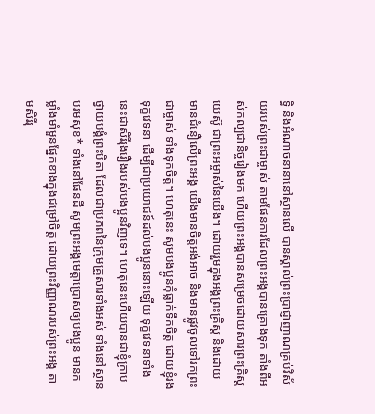ទ្ធិ និងអំណាចនានានៅស្ថានលើ បានស្គាល់ព្រះប្រាជ្ញាញាណគ្រប់វិស័យរបស់ព្រះជាម្ចាស់ តាមផែនការដែលព្រះអង្គបានគ្រោងទុក តាំងពីអស់កល្បជានិច្ចរៀងមក ហើយព្រះអង្គបានសម្រេចដោយសារព្រះគ្រិស្តយេស៊ូ ជាព្រះអម្ចាស់នៃយើង។ ដោយរួមក្នុងអង្គព្រះគ្រិស្ត និងដោយមានជំនឿលើព្រះអង្គ យើងមានចិត្តអង់អាច និងមានផ្លូវចូលទៅរកព្រះជាម្ចាស់ ទាំងទុកចិត្ត។ ហេតុនេះ សូមបងប្អូនកុំធ្លាក់ទឹកចិត្ត ដោយខ្ញុំរងទុក្ខវេទនា ដើម្បីជាប្រយោជន៍ដល់បងប្អូននោះឡើយ ទុក្ខវេទនាទាំងនេះជាសិរីរុងរឿងរបស់បងប្អូនវិញទេ។ ហេតុនេះហើយបានជាខ្ញុំក្រាបថ្វាយបង្គំព្រះបិតា ដែលជាប្រភពនៃក្រុមគ្រួសារទាំងអស់ ទាំងនៅស្ថានបរមសុខ* ទាំងនៅផែនដី សូមព្រះអង្គមេត្តាប្រោសឲ្យបងប្អូន មានកម្លាំងមាំមួនផ្នែកខាងក្នុងជម្រៅចិត្ត ដោយព្រះវិញ្ញាណរបស់ព្រះអង្គ តាមសិរីរុ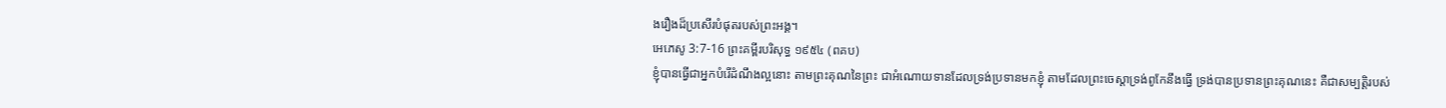ងរឿងដ៏ប្រសើរបំផុតរបស់ព្រះអង្គ។
អេភេសូ 3:7-16 ព្រះគម្ពីរបរិសុទ្ធ ១៩៥៤ (ពគប)
ខ្ញុំបានធ្វើជាអ្នកបំរើដំណឹងល្អនោះ តាមព្រះគុណនៃព្រះ ជាអំណោយទានដែលទ្រង់ប្រទានមកខ្ញុំ តាមដែលព្រះចេស្តាទ្រង់ពូកែនឹងធ្វើ ទ្រង់បានប្រទានព្រះគុណនេះ គឺជាសម្បត្តិរបស់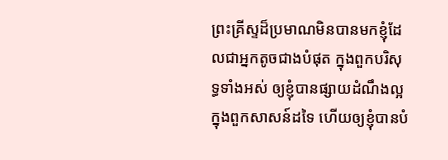ព្រះគ្រីស្ទដ៏ប្រមាណមិនបានមកខ្ញុំដែលជាអ្នកតូចជាងបំផុត ក្នុងពួកបរិសុទ្ធទាំងអស់ ឲ្យខ្ញុំបានផ្សាយដំណឹងល្អក្នុងពួកសាសន៍ដទៃ ហើយឲ្យខ្ញុំបានបំ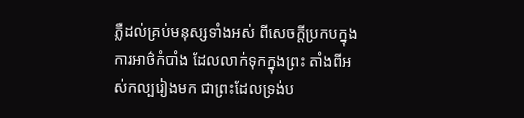ភ្លឺដល់គ្រប់មនុស្សទាំងអស់ ពីសេចក្ដីប្រកបក្នុងការអាថ៌កំបាំង ដែលលាក់ទុកក្នុងព្រះ តាំងពីអស់កល្បរៀងមក ជាព្រះដែលទ្រង់ប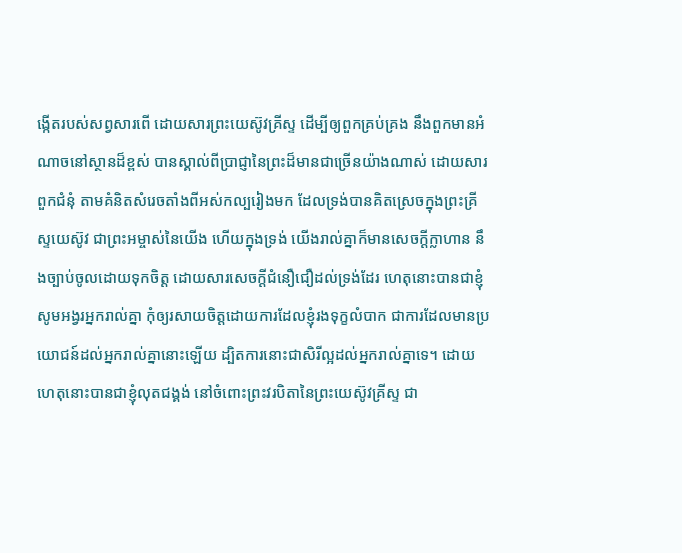ង្កើតរបស់សព្វសារពើ ដោយសារព្រះយេស៊ូវគ្រីស្ទ ដើម្បីឲ្យពួកគ្រប់គ្រង នឹងពួកមានអំណាចនៅស្ថានដ៏ខ្ពស់ បានស្គាល់ពីប្រាជ្ញានៃព្រះដ៏មានជាច្រើនយ៉ាងណាស់ ដោយសារពួកជំនុំ តាមគំនិតសំរេចតាំងពីអស់កល្បរៀងមក ដែលទ្រង់បានគិតស្រេចក្នុងព្រះគ្រីស្ទយេស៊ូវ ជាព្រះអម្ចាស់នៃយើង ហើយក្នុងទ្រង់ យើងរាល់គ្នាក៏មានសេចក្ដីក្លាហាន នឹងច្បាប់ចូលដោយទុកចិត្ត ដោយសារសេចក្ដីជំនឿជឿដល់ទ្រង់ដែរ ហេតុនោះបានជាខ្ញុំសូមអង្វរអ្នករាល់គ្នា កុំឲ្យរសាយចិត្តដោយការដែលខ្ញុំរងទុក្ខលំបាក ជាការដែលមានប្រយោជន៍ដល់អ្នករាល់គ្នានោះឡើយ ដ្បិតការនោះជាសិរីល្អដល់អ្នករាល់គ្នាទេ។ ដោយហេតុនោះបានជាខ្ញុំលុតជង្គង់ នៅចំពោះព្រះវរបិតានៃព្រះយេស៊ូវគ្រីស្ទ ជា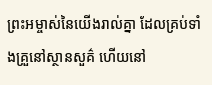ព្រះអម្ចាស់នៃយើងរាល់គ្នា ដែលគ្រប់ទាំងគ្រួនៅស្ថានសួគ៌ ហើយនៅ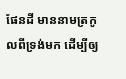ផែនដី មាននាមត្រកូលពីទ្រង់មក ដើម្បីឲ្យ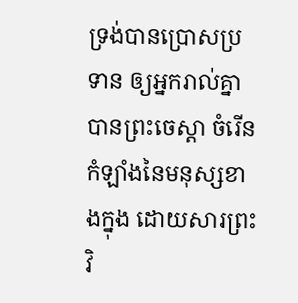ទ្រង់បានប្រោសប្រទាន ឲ្យអ្នករាល់គ្នាបានព្រះចេស្តា ចំរើនកំឡាំងនៃមនុស្សខាងក្នុង ដោយសារព្រះវិ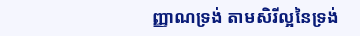ញ្ញាណទ្រង់ តាមសិរីល្អនៃទ្រង់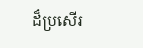ដ៏ប្រសើរ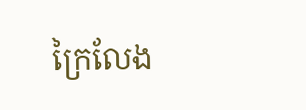ក្រៃលែង